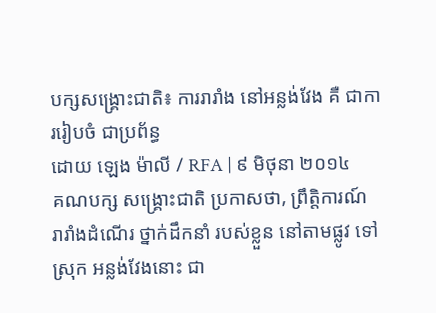បក្សសង្គ្រោះជាតិ៖ ការរារាំង នៅអន្លង់វែង គឺ ជាការរៀបចំ ជាប្រព័ន្ធ
ដោយ ឡេង ម៉ាលី / RFA | ៩ មិថុនា ២០១៤
គណបក្ស សង្គ្រោះជាតិ ប្រកាសថា, ព្រឹត្តិការណ៍ រារាំងដំណើរ ថ្នាក់ដឹកនាំ របស់ខ្លួន នៅតាមផ្លូវ ទៅស្រុក អន្លង់វែងនោះ ជា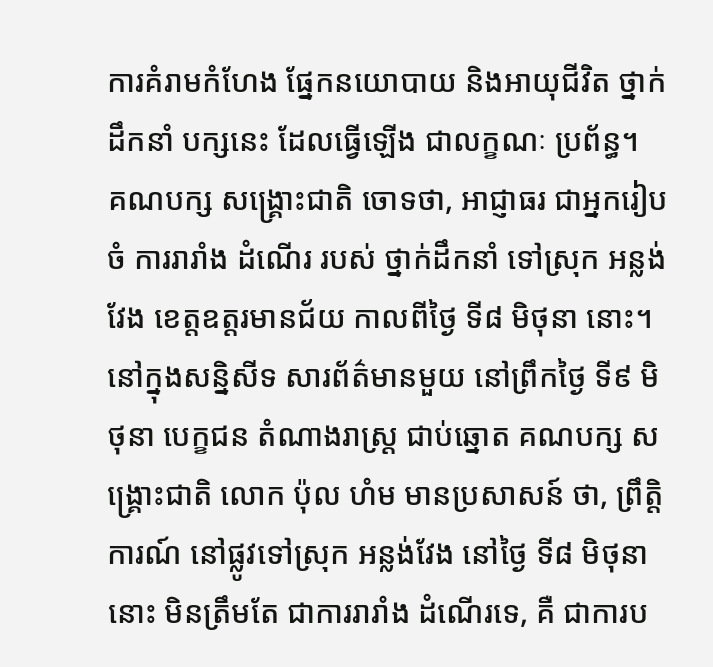ការគំរាមកំហែង ផ្នែកនយោបាយ និងអាយុជីវិត ថ្នាក់ដឹកនាំ បក្សនេះ ដែលធ្វើឡើង ជាលក្ខណៈ ប្រព័ន្ធ។
គណបក្ស សង្គ្រោះជាតិ ចោទថា, អាជ្ញាធរ ជាអ្នករៀបចំ ការរារាំង ដំណើរ របស់ ថ្នាក់ដឹកនាំ ទៅស្រុក អន្លង់វែង ខេត្តឧត្ដរមានជ័យ កាលពីថ្ងៃ ទី៨ មិថុនា នោះ។
នៅក្នុងសន្និសីទ សារព័ត៌មានមួយ នៅព្រឹកថ្ងៃ ទី៩ មិថុនា បេក្ខជន តំណាងរាស្ត្រ ជាប់ឆ្នោត គណបក្ស សង្គ្រោះជាតិ លោក ប៉ុល ហំម មានប្រសាសន៍ ថា, ព្រឹត្តិការណ៍ នៅផ្លូវទៅស្រុក អន្លង់វែង នៅថ្ងៃ ទី៨ មិថុនា នោះ មិនត្រឹមតែ ជាការរារាំង ដំណើរទេ, គឺ ជាការប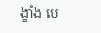ង្ខាំង បេ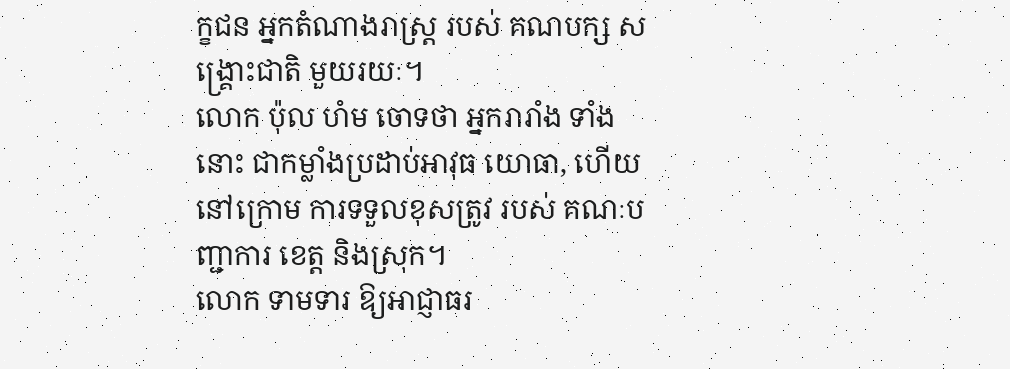ក្ខជន អ្នកតំណាងរាស្ត្រ របស់ គណបក្ស សង្គ្រោះជាតិ មួយរយៈ។
លោក ប៉ុល ហំម ចោទថា អ្នករារាំង ទាំងនោះ ជាកម្លាំងប្រដាប់អាវុធ យោធា, ហើយ នៅក្រោម ការទទួលខុសត្រូវ របស់ គណៈបញ្ជាការ ខេត្ត និងស្រុក។
លោក ទាមទារ ឱ្យអាជ្ញាធរ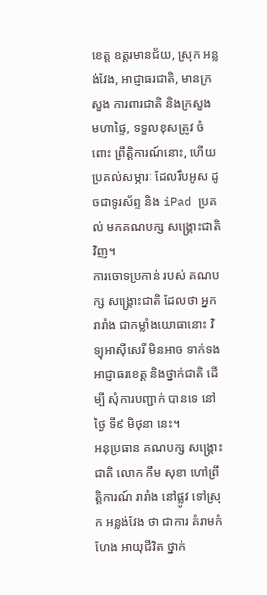ខេត្ត ឧត្ដរមានជ័យ, ស្រុក អន្លង់វែង, អាជ្ញាធរជាតិ, មានក្រសួង ការពារជាតិ និងក្រសួង មហាផ្ទៃ, ទទួលខុសត្រូវ ចំពោះ ព្រឹត្តិការណ៍នោះ, ហើយ ប្រគល់សម្ភារៈ ដែលរឹបអូស ដូចជាទូរស័ព្ទ និង iPad ប្រគល់ មកគណបក្ស សង្គ្រោះជាតិវិញ។
ការចោទប្រកាន់ របស់ គណបក្ស សង្គ្រោះជាតិ ដែលថា អ្នករារាំង ជាកម្លាំងយោធានោះ វិទ្យុអាស៊ីសេរី មិនអាច ទាក់ទង អាជ្ញាធរខេត្ត និងថ្នាក់ជាតិ ដើម្បី សុំការបញ្ជាក់ បានទេ នៅថ្ងៃ ទី៩ មិថុនា នេះ។
អនុប្រធាន គណបក្ស សង្គ្រោះជាតិ លោក កឹម សុខា ហៅព្រឹត្តិការណ៍ រារាំង នៅផ្លូវ ទៅស្រុក អន្លង់វែង ថា ជាការ គំរាមកំហែង អាយុជីវិត ថ្នាក់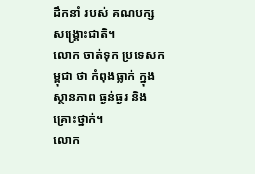ដឹកនាំ របស់ គណបក្ស សង្គ្រោះជាតិ។
លោក ចាត់ទុក ប្រទេសកម្ពុជា ថា កំពុងធ្លាក់ ក្នុងស្ថានភាព ធ្ងន់ធ្ងរ និងគ្រោះថ្នាក់។
លោក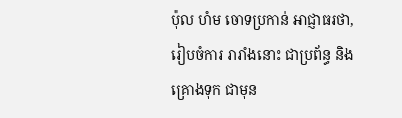ប៉ុល ហំម ចោទប្រកាន់ អាជ្ញាធរថា, រៀបចំការ រារាំងនោះ ជាប្រព័ន្ធ និងគ្រោងទុក ជាមុន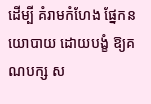ដើម្បី គំរាមកំហែង ផ្នែកនយោបាយ ដោយបង្ខំ ឱ្យគណបក្ស ស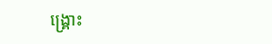ង្គ្រោះ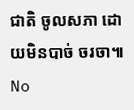ជាតិ ចូលសភា ដោយមិនបាច់ ចរចា៕
No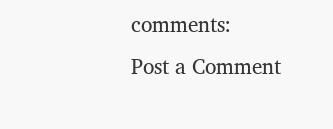comments:
Post a Comment